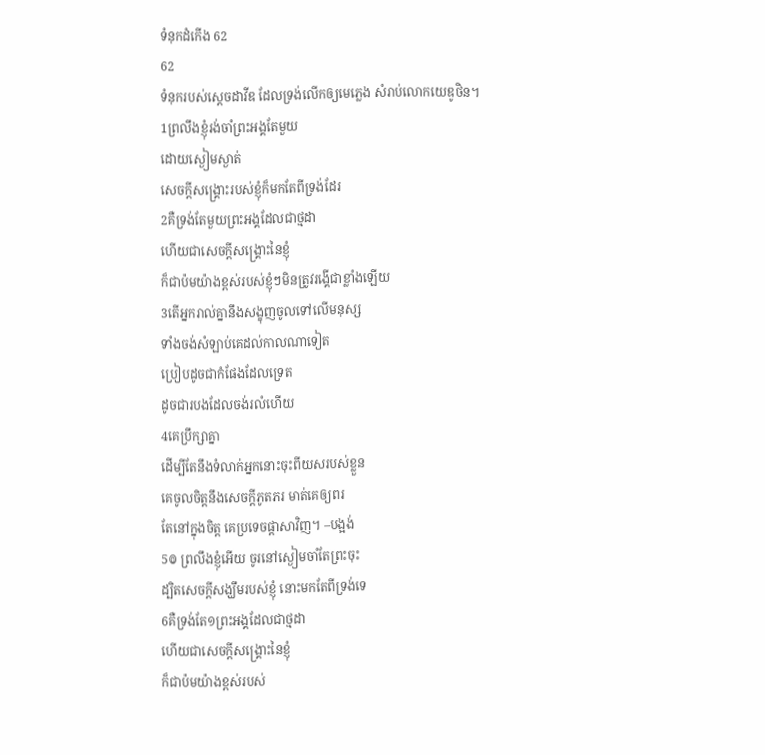ទំនុកដំកើង 62
62
ទំនុករបស់ស្តេចដាវីឌ ដែលទ្រង់លើកឲ្យមេភ្លេង សំរាប់លោកយេឌូថិន។
1ព្រលឹងខ្ញុំរង់ចាំព្រះអង្គតែមួយ
ដោយស្ងៀមស្ងាត់
សេចក្ដីសង្គ្រោះរបស់ខ្ញុំក៏មកតែពីទ្រង់ដែរ
2គឺទ្រង់តែមួយព្រះអង្គដែលជាថ្មដា
ហើយជាសេចក្ដីសង្គ្រោះនៃខ្ញុំ
ក៏ជាប៉មយ៉ាងខ្ពស់របស់ខ្ញុំៗមិនត្រូវរង្គើជាខ្លាំងឡើយ
3តើអ្នករាល់គ្នានឹងសង្ខុញចូលទៅលើមនុស្ស
ទាំងចង់សំឡាប់គេដល់កាលណាទៀត
ប្រៀបដូចជាកំផែងដែលទ្រេត
ដូចជារបងដែលចង់រលំហើយ
4គេប្រឹក្សាគ្នា
ដើម្បីតែនឹងទំលាក់អ្នកនោះចុះពីយសរបស់ខ្លួន
គេចូលចិត្តនឹងសេចក្ដីភូតភរ មាត់គេឲ្យពរ
តែនៅក្នុងចិត្ត គេប្រទេចផ្តាសាវិញ។ –បង្អង់
5៙ ព្រលឹងខ្ញុំអើយ ចូរនៅស្ងៀមចាំតែព្រះចុះ
ដ្បិតសេចក្ដីសង្ឃឹមរបស់ខ្ញុំ នោះមកតែពីទ្រង់ទេ
6គឺទ្រង់តែ១ព្រះអង្គដែលជាថ្មដា
ហើយជាសេចក្ដីសង្គ្រោះនៃខ្ញុំ
ក៏ជាប៉មយ៉ាងខ្ពស់របស់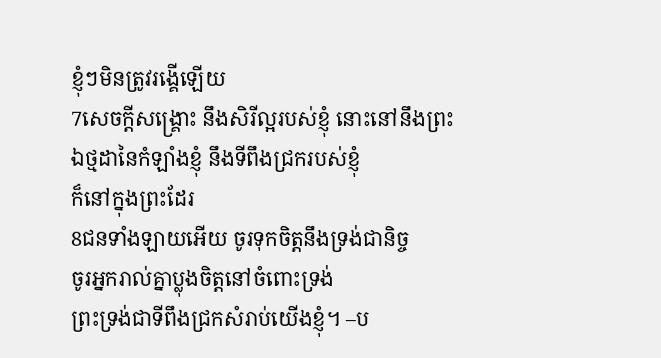ខ្ញុំៗមិនត្រូវរង្គើឡើយ
7សេចក្ដីសង្គ្រោះ នឹងសិរីល្អរបស់ខ្ញុំ នោះនៅនឹងព្រះ
ឯថ្មដានៃកំឡាំងខ្ញុំ នឹងទីពឹងជ្រករបស់ខ្ញុំ
ក៏នៅក្នុងព្រះដែរ
8ជនទាំងឡាយអើយ ចូរទុកចិត្តនឹងទ្រង់ជានិច្ច
ចូរអ្នករាល់គ្នាប្លុងចិត្តនៅចំពោះទ្រង់
ព្រះទ្រង់ជាទីពឹងជ្រកសំរាប់យើងខ្ញុំ។ –ប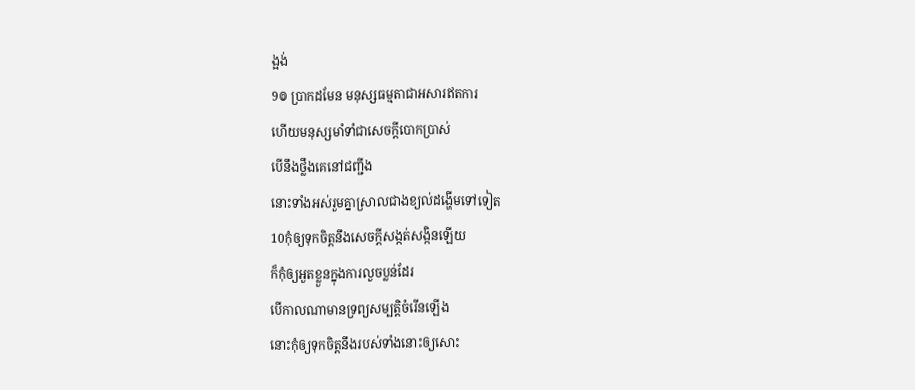ង្អង់
9៙ ប្រាកដមែន មនុស្សធម្មតាជាអសារឥតការ
ហើយមនុស្សមាំទាំជាសេចក្ដីបោកប្រាស់
បើនឹងថ្លឹងគេនៅជញ្ជីង
នោះទាំងអស់រួមគ្នាស្រាលជាងខ្យល់ដង្ហើមទៅទៀត
10កុំឲ្យទុកចិត្តនឹងសេចក្ដីសង្កត់សង្កិនឡើយ
ក៏កុំឲ្យអួតខ្លួនក្នុងការលួចប្លន់ដែរ
បើកាលណាមានទ្រព្យសម្បត្តិចំរើនឡើង
នោះកុំឲ្យទុកចិត្តនឹងរបស់ទាំងនោះឲ្យសោះ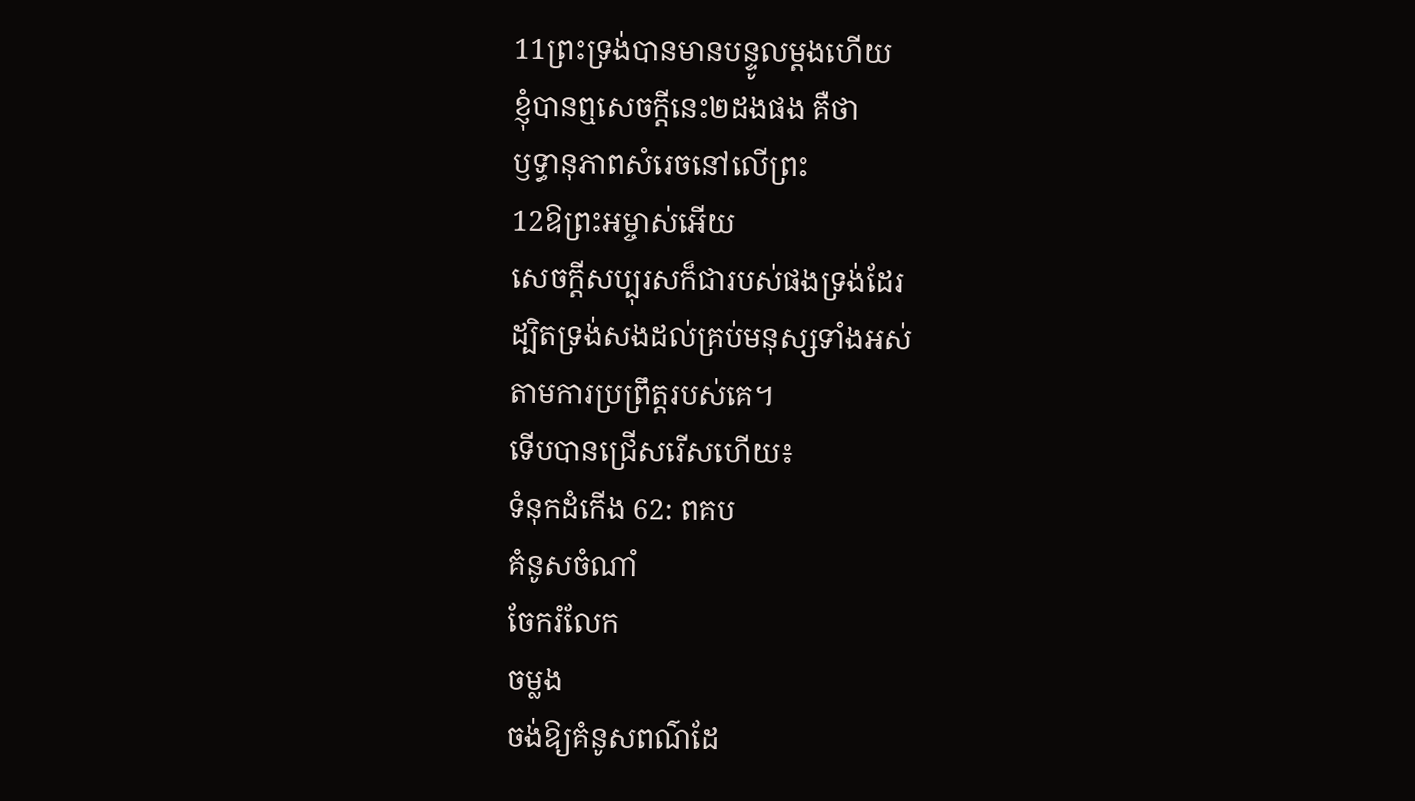11ព្រះទ្រង់បានមានបន្ទូលម្តងហើយ
ខ្ញុំបានឮសេចក្ដីនេះ២ដងផង គឺថា
ឫទ្ធានុភាពសំរេចនៅលើព្រះ
12ឱព្រះអម្ចាស់អើយ
សេចក្ដីសប្បុរសក៏ជារបស់ផងទ្រង់ដែរ
ដ្បិតទ្រង់សងដល់គ្រប់មនុស្សទាំងអស់
តាមការប្រព្រឹត្តរបស់គេ។
ទើបបានជ្រើសរើសហើយ៖
ទំនុកដំកើង 62: ពគប
គំនូសចំណាំ
ចែករំលែក
ចម្លង
ចង់ឱ្យគំនូសពណ៌ដែ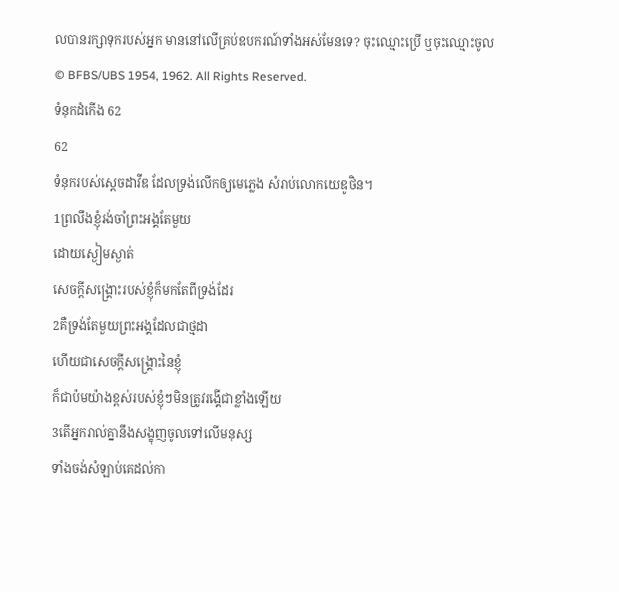លបានរក្សាទុករបស់អ្នក មាននៅលើគ្រប់ឧបករណ៍ទាំងអស់មែនទេ? ចុះឈ្មោះប្រើ ឬចុះឈ្មោះចូល
© BFBS/UBS 1954, 1962. All Rights Reserved.
ទំនុកដំកើង 62
62
ទំនុករបស់ស្តេចដាវីឌ ដែលទ្រង់លើកឲ្យមេភ្លេង សំរាប់លោកយេឌូថិន។
1ព្រលឹងខ្ញុំរង់ចាំព្រះអង្គតែមួយ
ដោយស្ងៀមស្ងាត់
សេចក្ដីសង្គ្រោះរបស់ខ្ញុំក៏មកតែពីទ្រង់ដែរ
2គឺទ្រង់តែមួយព្រះអង្គដែលជាថ្មដា
ហើយជាសេចក្ដីសង្គ្រោះនៃខ្ញុំ
ក៏ជាប៉មយ៉ាងខ្ពស់របស់ខ្ញុំៗមិនត្រូវរង្គើជាខ្លាំងឡើយ
3តើអ្នករាល់គ្នានឹងសង្ខុញចូលទៅលើមនុស្ស
ទាំងចង់សំឡាប់គេដល់កា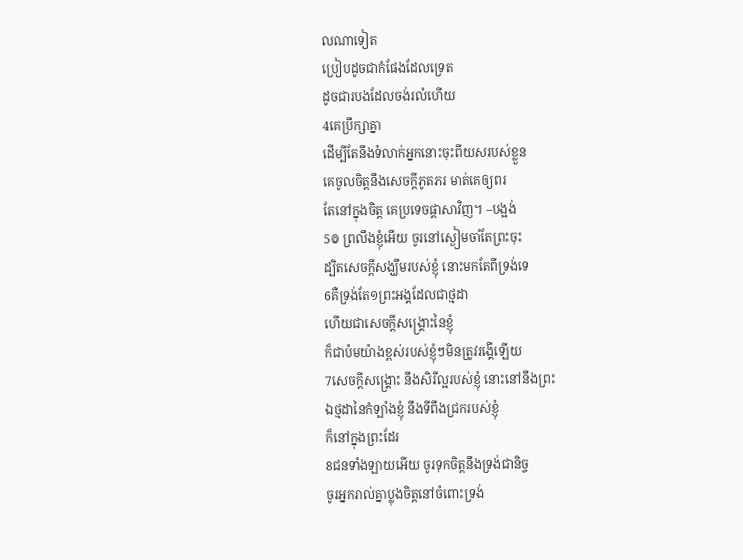លណាទៀត
ប្រៀបដូចជាកំផែងដែលទ្រេត
ដូចជារបងដែលចង់រលំហើយ
4គេប្រឹក្សាគ្នា
ដើម្បីតែនឹងទំលាក់អ្នកនោះចុះពីយសរបស់ខ្លួន
គេចូលចិត្តនឹងសេចក្ដីភូតភរ មាត់គេឲ្យពរ
តែនៅក្នុងចិត្ត គេប្រទេចផ្តាសាវិញ។ –បង្អង់
5៙ ព្រលឹងខ្ញុំអើយ ចូរនៅស្ងៀមចាំតែព្រះចុះ
ដ្បិតសេចក្ដីសង្ឃឹមរបស់ខ្ញុំ នោះមកតែពីទ្រង់ទេ
6គឺទ្រង់តែ១ព្រះអង្គដែលជាថ្មដា
ហើយជាសេចក្ដីសង្គ្រោះនៃខ្ញុំ
ក៏ជាប៉មយ៉ាងខ្ពស់របស់ខ្ញុំៗមិនត្រូវរង្គើឡើយ
7សេចក្ដីសង្គ្រោះ នឹងសិរីល្អរបស់ខ្ញុំ នោះនៅនឹងព្រះ
ឯថ្មដានៃកំឡាំងខ្ញុំ នឹងទីពឹងជ្រករបស់ខ្ញុំ
ក៏នៅក្នុងព្រះដែរ
8ជនទាំងឡាយអើយ ចូរទុកចិត្តនឹងទ្រង់ជានិច្ច
ចូរអ្នករាល់គ្នាប្លុងចិត្តនៅចំពោះទ្រង់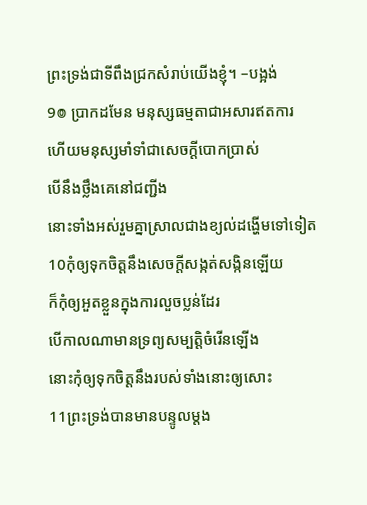ព្រះទ្រង់ជាទីពឹងជ្រកសំរាប់យើងខ្ញុំ។ –បង្អង់
9៙ ប្រាកដមែន មនុស្សធម្មតាជាអសារឥតការ
ហើយមនុស្សមាំទាំជាសេចក្ដីបោកប្រាស់
បើនឹងថ្លឹងគេនៅជញ្ជីង
នោះទាំងអស់រួមគ្នាស្រាលជាងខ្យល់ដង្ហើមទៅទៀត
10កុំឲ្យទុកចិត្តនឹងសេចក្ដីសង្កត់សង្កិនឡើយ
ក៏កុំឲ្យអួតខ្លួនក្នុងការលួចប្លន់ដែរ
បើកាលណាមានទ្រព្យសម្បត្តិចំរើនឡើង
នោះកុំឲ្យទុកចិត្តនឹងរបស់ទាំងនោះឲ្យសោះ
11ព្រះទ្រង់បានមានបន្ទូលម្តង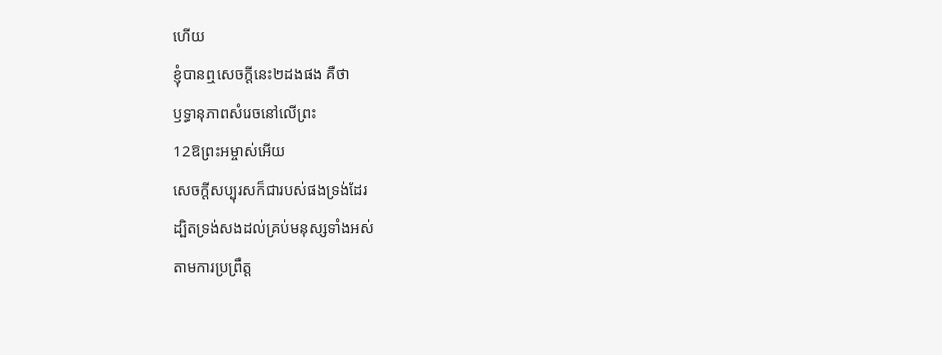ហើយ
ខ្ញុំបានឮសេចក្ដីនេះ២ដងផង គឺថា
ឫទ្ធានុភាពសំរេចនៅលើព្រះ
12ឱព្រះអម្ចាស់អើយ
សេចក្ដីសប្បុរសក៏ជារបស់ផងទ្រង់ដែរ
ដ្បិតទ្រង់សងដល់គ្រប់មនុស្សទាំងអស់
តាមការប្រព្រឹត្ត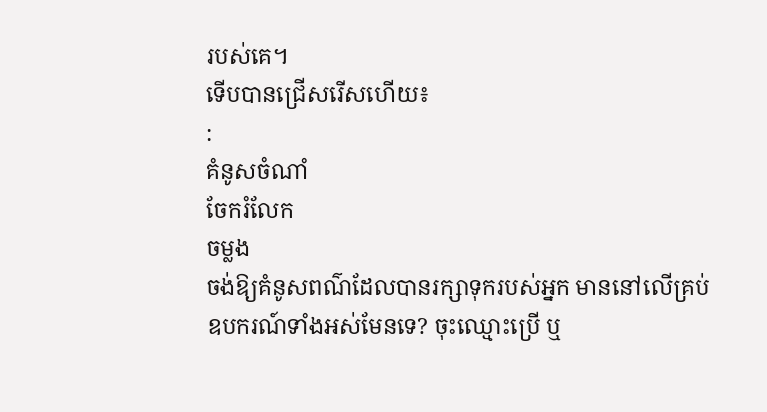របស់គេ។
ទើបបានជ្រើសរើសហើយ៖
:
គំនូសចំណាំ
ចែករំលែក
ចម្លង
ចង់ឱ្យគំនូសពណ៌ដែលបានរក្សាទុករបស់អ្នក មាននៅលើគ្រប់ឧបករណ៍ទាំងអស់មែនទេ? ចុះឈ្មោះប្រើ ឬ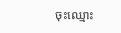ចុះឈ្មោះ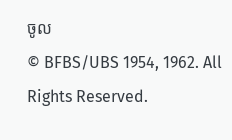ចូល
© BFBS/UBS 1954, 1962. All Rights Reserved.